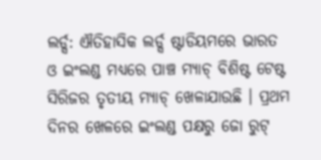ଲର୍ଡ୍ସ: ଐତିହାସିକ ଲର୍ଡ୍ସ ଷ୍ଟାଡିୟମରେ ଭାରତ ଓ ଇଂଲଣ୍ଡ ମଧ୍ୟରେ ପାଞ୍ଚ ମ୍ୟାଚ୍ ବିଶିଷ୍ଟ ଟେଷ୍ଟ ସିରିଜର ତୃତୀୟ ମ୍ୟାଚ୍ ଖେଳାଯାଉଛି । ପ୍ରଥମ ଦିନର ଖେଳରେ ଇଂଲଣ୍ଡ ପକ୍ଷରୁ ଜୋ ରୁଟ୍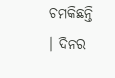ଚମକିଛନ୍ତି । ଦିନର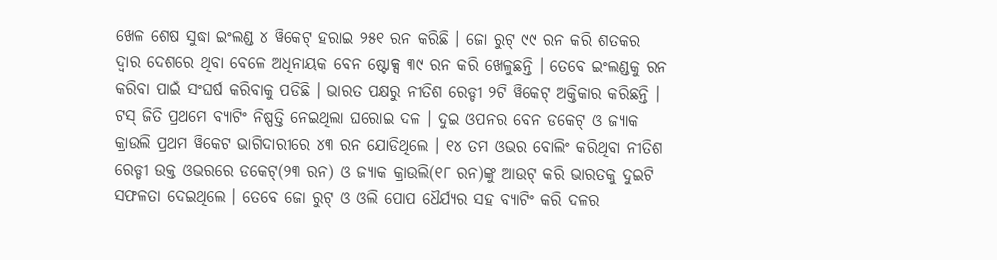ଖେଳ ଶେଷ ସୁଦ୍ଧା ଇଂଲଣ୍ଡ ୪ ୱିକେଟ୍ ହରାଇ ୨୫୧ ରନ କରିଛି । ଜୋ ରୁଟ୍ ୯୯ ରନ କରି ଶତକର ଦ୍ୱାର ଦେଶରେ ଥିବା ବେଳେ ଅଧିନାୟକ ବେନ ଷ୍ଟୋକ୍ସ ୩୯ ରନ କରି ଖେଳୁଛନ୍ତି । ତେବେ ଇଂଲଣ୍ଡକୁ ରନ କରିବା ପାଇଁ ସଂଘର୍ଷ କରିବାକୁ ପଡିଛି । ଭାରତ ପକ୍ଷରୁ ନୀତିଶ ରେଡ୍ଡୀ ୨ଟି ୱିକେଟ୍ ଅକ୍ତିକାର କରିଛନ୍ତି ।
ଟସ୍ ଜିତି ପ୍ରଥମେ ବ୍ୟାଟିଂ ନିଷ୍ପତ୍ତି ନେଇଥିଲା ଘରୋଇ ଦଳ । ଦୁଇ ଓପନର ବେନ ଡକେଟ୍ ଓ ଜ୍ୟାକ କ୍ରାଉଲି ପ୍ରଥମ ୱିକେଟ ଭାଗିଦାରୀରେ ୪୩ ରନ ଯୋଡିଥିଲେ । ୧୪ ତମ ଓଭର ବୋଲିଂ କରିଥିବା ନୀତିଶ ରେଡ୍ଡୀ ଉକ୍ତ ଓଭରରେ ଡକେଟ୍(୨୩ ରନ) ଓ ଜ୍ୟାକ କ୍ରାଉଲି(୧୮ ରନ)ଙ୍କୁ ଆଉଟ୍ କରି ଭାରତକୁ ଦୁଇଟି ସଫଳତା ଦେଇଥିଲେ । ତେବେ ଜୋ ରୁଟ୍ ଓ ଓଲି ପୋପ ଧୈର୍ଯ୍ୟର ସହ ବ୍ୟାଟିଂ କରି ଦଳର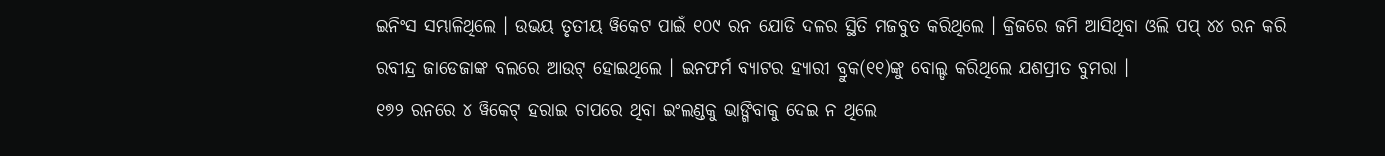ଇନିଂସ ସମ୍ଭାଳିଥିଲେ । ଉଭୟ ତୃତୀୟ ୱିକେଟ ପାଇଁ ୧୦୯ ରନ ଯୋଡି ଦଳର ସ୍ଥିତି ମଜବୁତ କରିଥିଲେ । କ୍ରିଜରେ ଜମି ଆସିଥିବା ଓଲି ପପ୍ ୪୪ ରନ କରି ରବୀନ୍ଦ୍ର ଜାଡେଜାଙ୍କ ବଲରେ ଆଉଟ୍ ହୋଇଥିଲେ । ଇନଫର୍ମ ବ୍ୟାଟର ହ୍ୟାରୀ ବ୍ରୁକ(୧୧)ଙ୍କୁ ବୋଲ୍ଡ କରିଥିଲେ ଯଶପ୍ରୀତ ବୁମରା ।
୧୭୨ ରନରେ ୪ ୱିକେଟ୍ ହରାଇ ଚାପରେ ଥିବା ଇଂଲଣ୍ଡକୁ ଭାଙ୍ଗିବାକୁ ଦେଇ ନ ଥିଲେ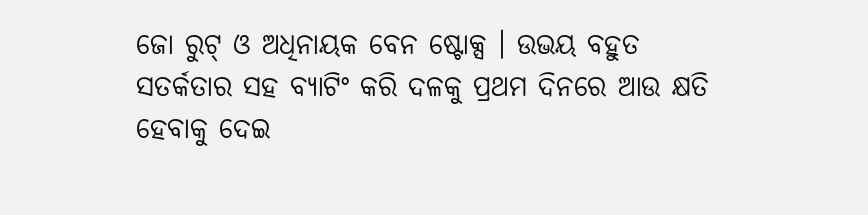ଜୋ ରୁଟ୍ ଓ ଅଧିନାୟକ ବେନ ଷ୍ଟୋକ୍ସ । ଉଭୟ ବହୁତ ସତର୍କତାର ସହ ବ୍ୟାଟିଂ କରି ଦଳକୁ ପ୍ରଥମ ଦିନରେ ଆଉ କ୍ଷତି ହେବାକୁ ଦେଇ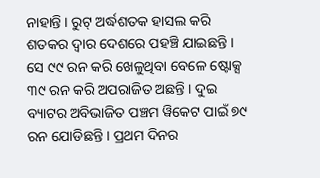ନାହାନ୍ତି । ରୁଟ୍ ଅର୍ଦ୍ଧଶତକ ହାସଲ କରି ଶତକର ଦ୍ୱାର ଦେଶରେ ପହଞ୍ଚି ଯାଇଛନ୍ତି । ସେ ୯୯ ରନ କରି ଖେଳୁଥିବା ବେଳେ ଷ୍ଟୋକ୍ସ ୩୯ ରନ କରି ଅପରାଜିତ ଅଛନ୍ତି । ଦୁଇ ବ୍ୟାଟର ଅବିଭାଜିତ ପଞ୍ଚମ ୱିକେଟ ପାଇଁ ୭୯ ରନ ଯୋଡିଛନ୍ତି । ପ୍ରଥମ ଦିନର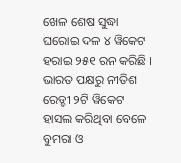ଖେଳ ଶେଷ ସୁଦ୍ଧା ଘରୋଇ ଦଳ ୪ ୱିକେଟ ହରାଇ ୨୫୧ ରନ କରିଛି । ଭାରତ ପକ୍ଷରୁ ନୀତିଶ ରେଡ୍ଡୀ ୨ଟି ୱିକେଟ ହାସଲ କରିଥିବା ବେଳେ ବୁମରା ଓ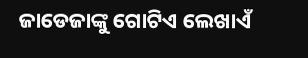ଜାଡେଜାଙ୍କୁ ଗୋଟିଏ ଲେଖାଏଁ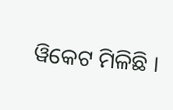ୱିକେଟ ମିଳିଛି ।